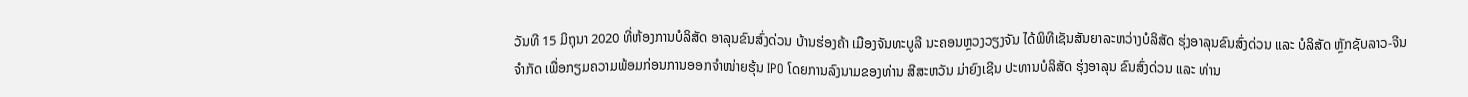ວັນທີ 15 ມິຖຸນາ 2020 ທີ່ຫ້ອງການບໍລິສັດ ອາລຸນຂົນສົ່ງດ່ວນ ບ້ານຮ່ອງຄ້າ ເມືອງຈັນທະບູລີ ນະຄອນຫຼວງວຽງຈັນ ໄດ້ພິທີເຊັນສັນຍາລະຫວ່າງບໍລິສັດ ຮຸ່ງອາລຸນຂົນສົ່ງດ່ວນ ແລະ ບໍລິສັດ ຫຼັກຊັບລາວ-ຈີນ ຈຳກັດ ເພື່ອກຽມຄວາມພ້ອມກ່ອນການອອກຈຳໜ່າຍຮຸ້ນ IPO ໂດຍການລົງນາມຂອງທ່ານ ສີສະຫວັນ ມ່າຍົງເຊີນ ປະທານບໍລິສັດ ຮຸ່ງອາລຸນ ຂົນສົ່ງດ່ວນ ແລະ ທ່ານ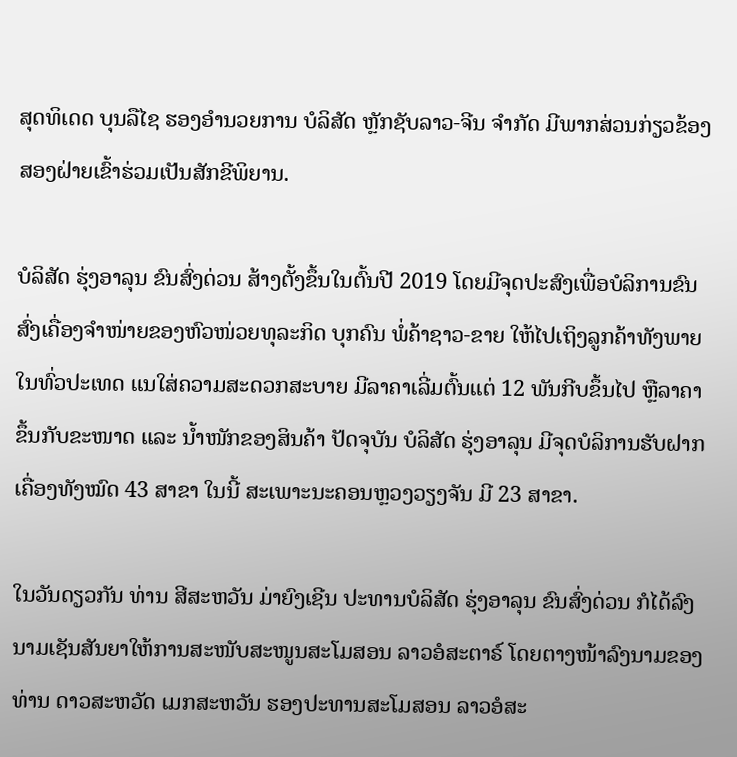ສຸດທິເດດ ບຸນລືໄຊ ຮອງອຳນວຍການ ບໍລິສັດ ຫຼັກຊັບລາວ-ຈີນ ຈຳກັດ ມີພາກສ່ວນກ່ຽວຂ້ອງສອງຝ່າຍເຂົ້າຮ່ວມເປັນສັກຂີພິຍານ.

ບໍລິສັດ ຮຸ່ງອາລຸນ ຂົນສົ່ງດ່ວນ ສ້າງຕັ້ງຂຶ້ນໃນຕົ້ນປີ 2019 ໂດຍມີຈຸດປະສົງເພື່ອບໍລິການຂົນສົ່ງເຄື່ອງຈຳໜ່າຍຂອງຫົວໜ່ວຍທຸລະກິດ ບຸກຄົນ ພໍ່ຄ້າຊາວ-ຂາຍ ໃຫ້ໄປເຖິງລູກຄ້າທັງພາຍໃນທົ່ວປະເທດ ແນໃສ່ຄວາມສະດວກສະບາຍ ມີລາຄາເລີ່ມຕົ້ນແຕ່ 12 ພັນກີບຂຶ້ນໄປ ຫຼືລາຄາຂຶ້ນກັບຂະໜາດ ແລະ ນ້ຳໜັກຂອງສິນຄ້າ ປັດຈຸບັນ ບໍລິສັດ ຮຸ່ງອາລຸນ ມີຈຸດບໍລິການຮັບຝາກເຄື່ອງທັງໝົດ 43 ສາຂາ ໃນນີ້ ສະເພາະນະຄອນຫຼວງວຽງຈັນ ມີ 23 ສາຂາ.

ໃນວັນດຽວກັນ ທ່ານ ສີສະຫວັນ ມ່າຍົງເຊີນ ປະທານບໍລິສັດ ຮຸ່ງອາລຸນ ຂົນສົ່ງດ່ວນ ກໍໄດ້ລົງນາມເຊັນສັນຍາໃຫ້ການສະໜັບສະໜູນສະໂມສອນ ລາວອໍສະຕາຣ໌ ໂດຍຕາງໜ້າລົງນາມຂອງທ່ານ ດາວສະຫວັດ ເມກສະຫວັນ ຮອງປະທານສະໂມສອນ ລາວອໍສະ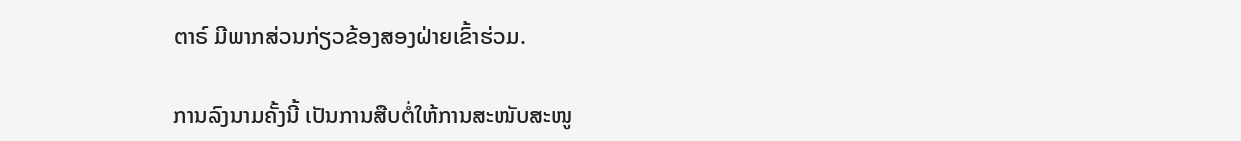ຕາຣ໌ ມີພາກສ່ວນກ່ຽວຂ້ອງສອງຝ່າຍເຂົ້າຮ່ວມ.

ການລົງນາມຄັ້ງນີ້ ເປັນການສືບຕໍ່ໃຫ້ການສະໜັບສະໜູ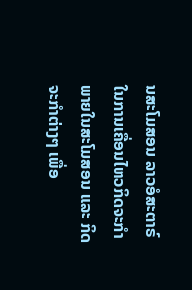ນສະໂມສອນ ລາວອໍສະຕາຣ໌ ໃນການເຄື່ອນໄຫວກິດຈະກຳພາຍໃນສະໂມສອນ ແລະ ກິດຈະກຳຕ່າງໆ ເພື່ອ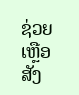ຊ່ວຍເຫຼືອສັງ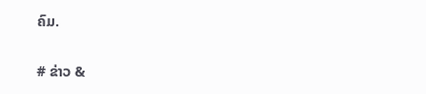ຄົມ.

# ຂ່າວ &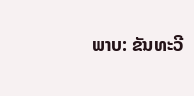ພາບ: ຂັນທະວີ